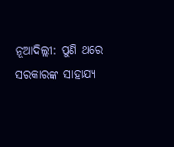ନୂଆଦିଲ୍ଲୀ: ପୁଣି ଥରେ ସରକାରଙ୍କ ସାହାଯ୍ୟ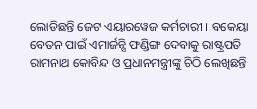ଲୋଡିଛନ୍ତି ଜେଟ ଏୟାରୱେଜ କର୍ମଚାରୀ । ବକେୟା ବେତନ ପାଇଁ ଏମାର୍ଜନ୍ସି ଫଣ୍ଡିଙ୍ଗ ଦେବାକୁ ରାଷ୍ଟ୍ରପତି ରାମନାଥ କୋବିନ୍ଦ ଓ ପ୍ରଧାନମନ୍ତ୍ରୀଙ୍କୁ ଚିଠି ଲେଖିଛନ୍ତି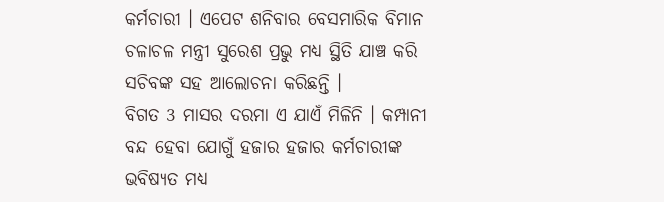କର୍ମଚାରୀ । ଏପେଟ ଶନିବାର ବେସମାରିକ ବିମାନ ଚଳାଚଳ ମନ୍ତ୍ରୀ ସୁରେଶ ପ୍ରଭୁ ମଧ୍ୟ ସ୍ଥିତି ଯାଞ୍ଚ କରି ସଚିବଙ୍କ ସହ ଆଲୋଚନା କରିଛନ୍ତି ।
ବିଗତ 3 ମାସର ଦରମା ଏ ଯାଏଁ ମିଳିନି । କମ୍ପାନୀ ବନ୍ଦ ହେବା ଯୋଗୁଁ ହଜାର ହଜାର କର୍ମଚାରୀଙ୍କ ଭବିଷ୍ୟତ ମଧ୍ୟ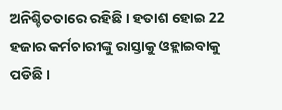ଅନିଶ୍ଚିତତାରେ ରହିଛି । ହତାଶ ହୋଇ 22 ହଜାର କର୍ମଚାରୀଙ୍କୁ ରାସ୍ତାକୁ ଓହ୍ଲାଇବାକୁ ପଡିଛି ।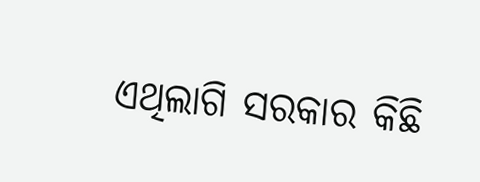ଏଥିଲାଗି ସରକାର କିଛି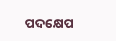ପଦକ୍ଷେପ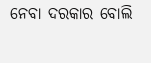ନେବା ଦରକାର ବୋଲି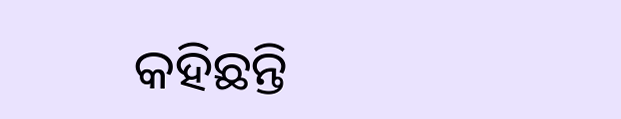କହିଛନ୍ତି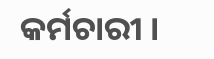କର୍ମଚାରୀ ।